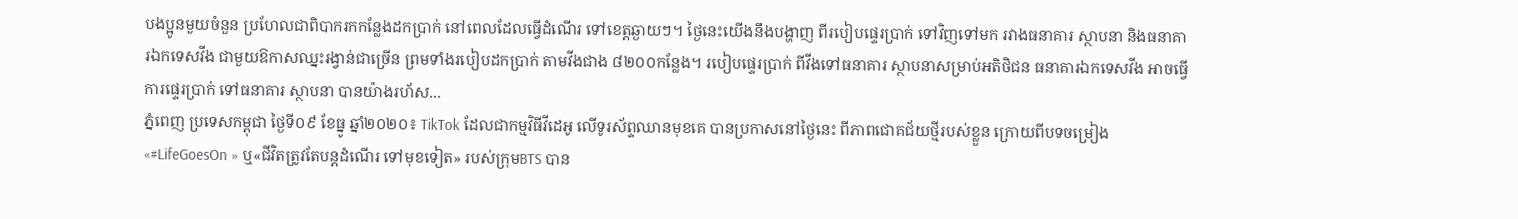បងប្អូនមួយចំនួន ប្រហែលជាពិបាករកកន្លែងដកប្រាក់ នៅពេលដែលធ្វើដំណើរ ទៅខេត្តឆ្ងាយៗ។ ថ្ងៃនេះយើងនឹងបង្ហាញ ពីរបៀបផ្ទេរប្រាក់ ទៅវិញទៅមក រវាងធនាគារ ស្ថាបនា និងធនាគារឯកទេសវីង ជាមួយឱកាសឈ្នះរង្វាន់ជាច្រើន ព្រមទាំងរបៀបដកប្រាក់ តាមវីងជាង ៨២០០កន្លែង។ របៀបផ្ទេរប្រាក់ ពីវីងទៅធនាគារ ស្ថាបនាសម្រាប់អតិថិជន ធនាគារឯកទេសវីង អាចធ្វើការផ្ទេរប្រាក់ ទៅធនាគារ ស្ថាបនា បានយ៉ាងរហ័ស...
ភ្នំពេញ ប្រទេសកម្ពុជា ថ្ងៃទី០៩ ខែធ្នូ ឆ្នាំ២០២០៖ TikTok ដែលជាកម្មវិធីវីដេអូ លើទូរស័ព្ទឈានមុខគេ បានប្រកាសនៅថ្ងៃនេះ ពីភាពជោគជ័យថ្មីរបស់ខ្លួន ក្រោយពីបទចម្រៀង «#LifeGoesOn » ឬ«ជីវិតត្រូវតែបន្តដំណើរ ទៅមុខទៀត» របស់ក្រុមBTS បាន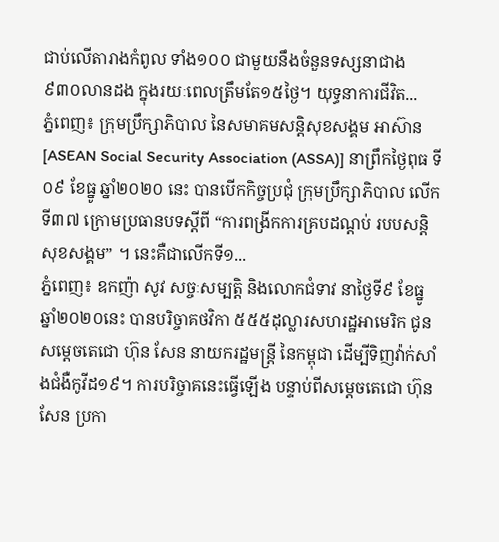ជាប់លើតារាងកំពូល ទាំង១០០ ជាមួយនឹងចំនួនទស្សនាជាង ៩៣០លានដង ក្នុងរយៈពេលត្រឹមតែ១៥ថ្ងៃ។ យុទ្ធនាការជីវិត...
ភ្នំពេញ៖ ក្រុមប្រឹក្សាភិបាល នៃសមាគមសន្តិសុខសង្គម អាស៊ាន [ASEAN Social Security Association (ASSA)] នាព្រឹកថ្ងៃពុធ ទី០៩ ខែធ្នូ ឆ្នាំ២០២០ នេះ បានបើកកិច្ចប្រជុំ ក្រុមប្រឹក្សាភិបាល លើកទី៣៧ ក្រោមប្រធានបទស្តីពី “ការពង្រីកការគ្របដណ្តប់ របបសន្តិសុខសង្គម” ។ នេះគឺជាលើកទី១...
ភ្នំពេញ៖ ឧកញ៉ា សូវ សច្ចៈសម្បត្តិ និងលោកជំទាវ នាថ្ងៃទី៩ ខែធ្នូ ឆ្នាំ២០២០នេះ បានបរិច្ចាគថវិកា ៥៥៥ដុល្លារសហរដ្ឋអាមេរិក ជូនសម្តេចតេជោ ហ៊ុន សែន នាយករដ្ឋមន្ត្រី នៃកម្ពុជា ដើម្បីទិញវ៉ាក់សាំងជំងឺកូវីដ១៩។ ការបរិច្ចាគនេះធ្វើឡើង បន្ទាប់ពីសម្តេចតេជោ ហ៊ុន សែន ប្រកា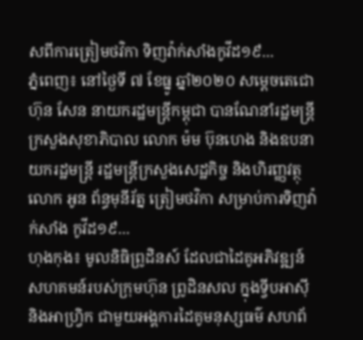សពីការត្រៀមថវិកា ទិញវ៉ាក់សាំងកូវីដ១៩...
ភ្នំពេញ៖ នៅថ្ងៃទី ៧ ខែធ្នូ ឆ្នាំ២០២០ សម្តេចតេជោ ហ៊ុន សែន នាយករដ្ឋមន្ត្រីកម្ពុជា បានណែនាំរដ្ឋមន្រ្តីក្រសួងសុខាភិបាល លោក ម៉ម ប៊ុនហេង និងឧបនាយករដ្ឋមន្រ្តី រដ្ឋមន្រ្តីក្រសួងសេដ្ឋកិច្ច និងហិរញ្ញវត្ថុ លោក អូន ព័ន្ធមុនីរ័ត្ន ត្រៀមថវិកា សម្រាប់ការទិញវ៉ាក់សាំង កូវីដ១៩...
ហុងកុង៖ មូលនិធិព្រូដិនស៍ ដែលជាដៃគូអភិវឌ្ឍន៍ សហគមន៍របស់ក្រុមហ៊ុន ព្រូដិនសល ក្នុងទ្វីបអាស៊ី និងអាហ្វ្រិក ជាមួយអង្គការដៃគូមនុស្សធម៌ សហព័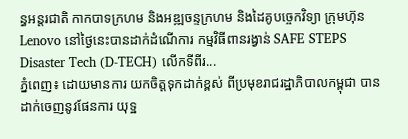ន្ធអន្តរជាតិ កាកបាទក្រហម និងអឌ្ឍចន្ទក្រហម និងដៃគូបច្ចេកវិទ្យា ក្រុមហ៊ុន Lenovo នៅថ្ងៃនេះបានដាក់ដំណើការ កម្មវិធីពានរង្វាន់ SAFE STEPS Disaster Tech (D-TECH) លើកទីពីរ...
ភ្នំពេញ៖ ដោយមានការ យកចិត្តទុកដាក់ខ្ពស់ ពីប្រមុខរាជរដ្ឋាភិបាលកម្ពុជា បានដាក់ចេញនូវផែនការ យុទ្ឋ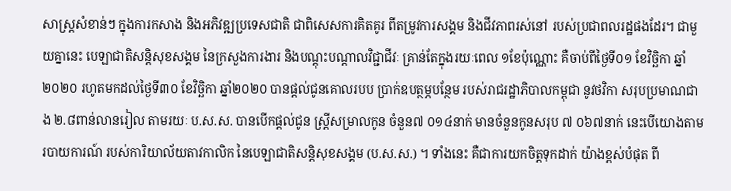សាស្រ្តសំខាន់ៗ ក្នុងការកសាង និងអភិវឌ្ឍប្រទេសជាតិ ជាពិសេសការគិតគូរ ពីតម្រូវការសង្គម និងជីវភាពរស់នៅ របស់ប្រជាពលរដ្ឋផងដែរ។ ជាមួយគ្នានេះ បេឡាជាតិសន្តិសុខសង្គម នៃក្រសួងការងារ និងបណ្ដុះបណ្ដាលវិជ្ជាជីវៈ គ្រាន់តែក្នុងរយៈពេល ១ខែប៉ុណ្ណោះ គឺចាប់ពីថ្ងៃទី០១ ខែវិច្ឆិកា ឆ្នាំ២០២០ រហូតមកដល់ថ្ងៃទី៣០ ខែវិច្ឆិកា ឆ្នាំ២០២០ បានផ្តល់ជូនគោលរបប ប្រាក់ឧបត្ថម្ភបន្ថែម របស់រាជរដ្ឋាភិបាលកម្ពុជា នូវថវិកា សរុបប្រមាណជាង ២.៨ពាន់លានរៀល តាមរយៈ ប.ស.ស. បានបើកផ្តល់ជូន ស្រ្តីសម្រាលកូន ចំនួន៧ ០១៤នាក់ មានចំនួនកូនសរុប ៧ ០៦៧នាក់ នេះបើយោងតាមរបាយការណ៍ របស់ការិយាល័យតាវកាលិក នៃបេឡាជាតិសន្តិសុខសង្គម (ប.ស.ស.) ។ ទាំងនេះ គឺជាការយកចិត្តទុកដាក់ យ៉ាងខ្ពស់បំផុត ពី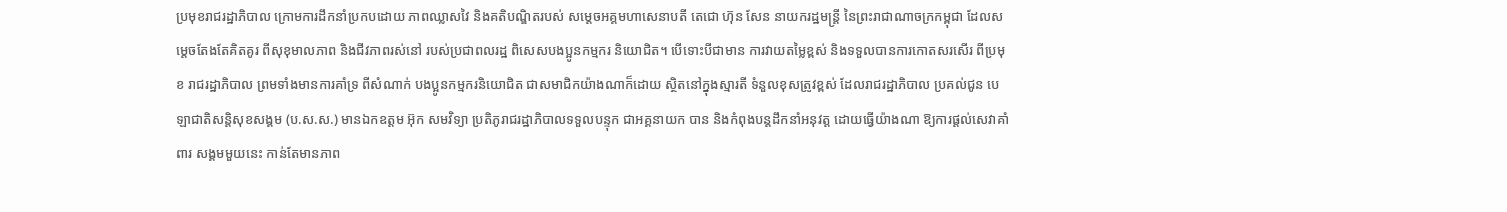ប្រមុខរាជរដ្ឋាភិបាល ក្រោមការដឹកនាំប្រកបដោយ ភាពឈ្លាសវៃ និងគតិបណ្ឌិតរបស់ សម្តេចអគ្គមហាសេនាបតី តេជោ ហ៊ុន សែន នាយករដ្ឋមន្ត្រី នៃព្រះរាជាណាចក្រកម្ពុជា ដែលសម្តេចតែងតែគិតគូរ ពីសុខុមាលភាព និងជីវភាពរស់នៅ របស់ប្រជាពលរដ្ឋ ពិសេសបងប្អូនកម្មករ និយោជិត។ បើទោះបីជាមាន ការវាយតម្លៃខ្ពស់ និងទទួលបានការកោតសរសើរ ពីប្រមុខ រាជរដ្ឋាភិបាល ព្រមទាំងមានការគាំទ្រ ពីសំណាក់ បងប្អូនកម្មករនិយោជិត ជាសមាជិកយ៉ាងណាក៏ដោយ ស្ថិតនៅក្នុងស្មារតី ទំនួលខុសត្រូវខ្ពស់ ដែលរាជរដ្ឋាភិបាល ប្រគល់ជូន បេឡាជាតិសន្តិសុខសង្គម (ប.ស.ស.) មានឯកឧត្តម អ៊ុក សមវិទ្យា ប្រតិភូរាជរដ្ឋាភិបាលទទួលបន្ទុក ជាអគ្គនាយក បាន និងកំពុងបន្តដឹកនាំអនុវត្ត ដោយធ្វើយ៉ាងណា ឱ្យការផ្តល់សេវាគាំពារ សង្គមមួយនេះ កាន់តែមានភាព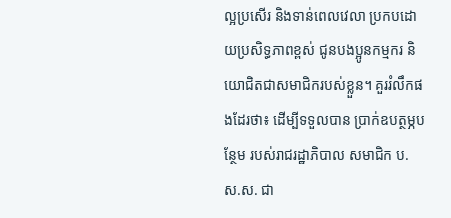ល្អប្រសើរ និងទាន់ពេលវេលា ប្រកបដោយប្រសិទ្ធភាពខ្ពស់ ជូនបងប្អូនកម្មករ និយោជិតជាសមាជិករបស់ខ្លួន។ គួររំលឹកផងដែរថា៖ ដើម្បីទទួលបាន ប្រាក់ឧបត្ថម្ភបន្ថែម របស់រាជរដ្ឋាភិបាល សមាជិក ប.ស.ស. ជា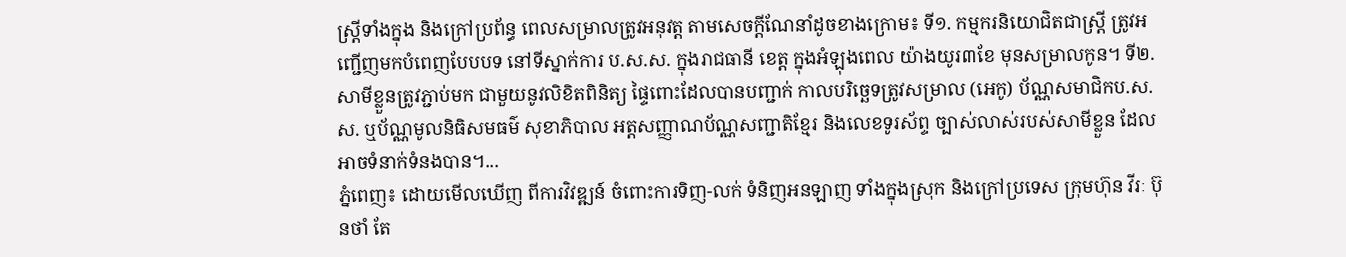ស្រ្តីទាំងក្នុង និងក្រៅប្រព័ន្ធ ពេលសម្រាលត្រូវអនុវត្ត តាមសេចក្តីណែនាំដូចខាងក្រោម៖ ទី១. កម្មករនិយោជិតជាស្រ្តី ត្រូវអញ្ជើញមកបំពេញបែបបទ នៅទីស្នាក់ការ ប.ស.ស. ក្នុងរាជធានី ខេត្ត ក្នុងអំឡុងពេល យ៉ាងយូរ៣ខែ មុនសម្រាលកូន។ ទី២. សាមីខ្លួនត្រូវភ្ជាប់មក ជាមួយនូវលិខិតពិនិត្យ ផ្ទៃពោះដែលបានបញ្ជាក់ កាលបរិច្ឆេទត្រូវសម្រាល (អេកូ) ប័ណ្ណសមាជិកប.ស.ស. ឬប័ណ្ណមូលនិធិសមធម៌ សុខាភិបាល អត្តសញ្ញាណប័ណ្ណសញ្ជាតិខ្មែរ និងលេខទូរស័ព្ទ ច្បាស់លាស់របស់សាមីខ្លួន ដែលអាចទំនាក់ទំនងបាន។...
ភ្នំពេញ៖ ដោយមើលឃើញ ពីការវិវឌ្ឍន៍ ចំពោះការទិញ-លក់ ទំនិញអនឡាញ ទាំងក្នុងស្រុក និងក្រៅប្រទេស ក្រុមហ៊ុន វីរៈ ប៊ុនថាំ តែ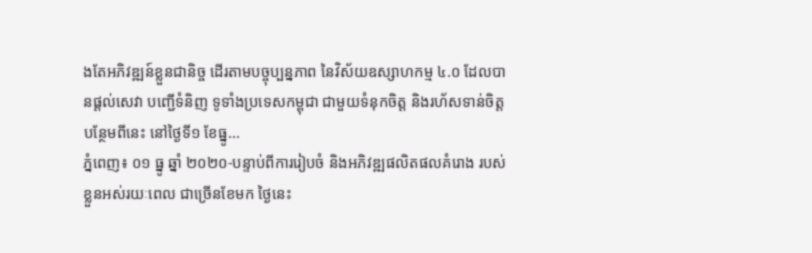ងតែអភិវឌ្ឍន៍ខ្លួនជានិច្ច ដើរតាមបច្ចុប្បន្នភាព នៃវិស័យឧស្សាហកម្ម ៤.០ ដែលបានផ្តល់សេវា បញ្ជើទំនិញ ទូទាំងប្រទេសកម្ពុជា ជាមួយទំនុកចិត្ត និងរហ័សទាន់ចិត្ត បន្ថែមពីនេះ នៅថ្ងៃទី១ ខែធ្នូ...
ភ្នំពេញ៖ ០១ ធ្នូ ឆ្នាំ ២០២០-បន្ទាប់ពីការរៀបចំ និងអភិវឌ្ឍផលិតផលគំរោង របស់ខ្លួនអស់រយៈពេល ជាច្រើនខែមក ថ្ងៃនេះ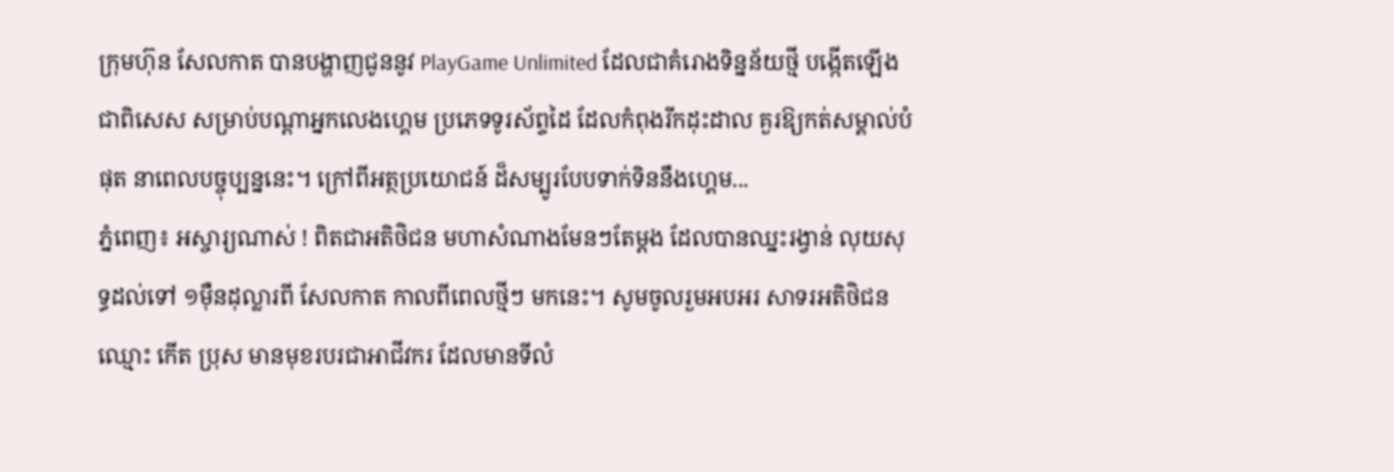ក្រុមហ៊ុន សែលកាត បានបង្ហាញជូននូវ PlayGame Unlimited ដែលជាគំរោងទិន្នន័យថ្មី បង្កើតឡើងជាពិសេស សម្រាប់បណ្តាអ្នកលេងហ្គេម ប្រភេទទូរស័ព្ទដៃ ដែលកំពុងរីកដុះដាល គួរឱ្យកត់សម្គាល់បំផុត នាពេលបច្ចុប្បន្ននេះ។ ក្រៅពីអត្ថប្រយោជន៍ ដ៏សម្បូរបែបទាក់ទិននឹងហ្គេម...
ភ្នំពេញ៖ អស្ចារ្យណាស់ ! ពិតជាអតិថិជន មហាសំណាងមែនៗតែម្តង ដែលបានឈ្នះរង្វាន់ លុយសុទ្ធដល់ទៅ ១ម៉ឺនដុល្លារពី សែលកាត កាលពីពេលថ្មីៗ មកនេះ។ សូមចូលរួមអបអរ សាទរអតិថិជនឈ្មោះ កើត ប្រុស មានមុខរបរជាអាជីវករ ដែលមានទីលំ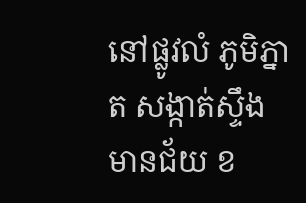នៅផ្លូវលំ ភូមិភ្នាត សង្កាត់ស្ទឹងមានជ័យ ខ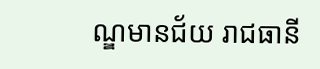ណ្ឌមានជ័យ រាជធានី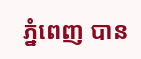ភ្នំពេញ បាន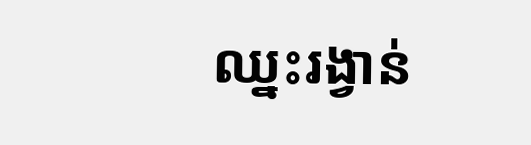ឈ្នះរង្វាន់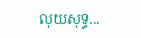លុយសុទ្ធ...